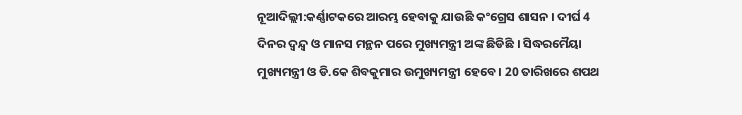ନୂଆଦିଲ୍ଲୀ:କର୍ଣ୍ଣାଟକରେ ଆରମ୍ଭ ହେବାକୁ ଯାଉଛି କଂଗ୍ରେସ ଶାସନ । ଦୀର୍ଘ 4 ଦିନର ଦ୍ବନ୍ଦ୍ବ ଓ ମାନସ ମନ୍ଥନ ପରେ ମୁଖ୍ୟମନ୍ତ୍ରୀ ଅଙ୍କ ଛିଡିଛି । ସିଦ୍ଧରମୈୟା ମୁଖ୍ୟମନ୍ତ୍ରୀ ଓ ଡି.କେ ଶିବକୁମାର ଉମୁଖ୍ୟମନ୍ତ୍ରୀ ହେବେ । 20 ତାରିଖରେ ଶପଥ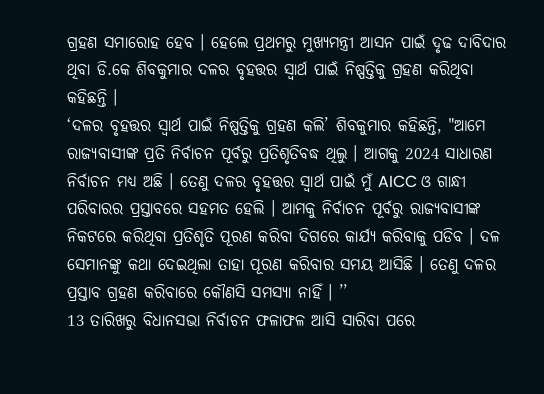ଗ୍ରହଣ ସମାରୋହ ହେବ । ହେଲେ ପ୍ରଥମରୁ ମୁଖ୍ୟମନ୍ତ୍ରୀ ଆସନ ପାଇଁ ଦୃଢ ଦାବିଦାର ଥିବା ଡି.କେ ଶିବକୁମାର ଦଳର ବୃହତ୍ତର ସ୍ବାର୍ଥ ପାଇଁ ନିଷ୍ପତ୍ତିକୁ ଗ୍ରହଣ କରିଥିବା କହିଛନ୍ତି ।
‘ଦଳର ବୃହତ୍ତର ସ୍ବାର୍ଥ ପାଇଁ ନିଷ୍ପତ୍ତିକୁ ଗ୍ରହଣ କଲି’ ଶିବକୁମାର କହିଛନ୍ତି, "ଆମେ ରାଜ୍ୟବାସୀଙ୍କ ପ୍ରତି ନିର୍ବାଚନ ପୂର୍ବରୁ ପ୍ରତିଶୃତିବଦ୍ଧ ଥିଲୁ । ଆଗକୁ 2024 ସାଧାରଣ ନିର୍ବାଚନ ମଧ୍ଯ ଅଛି । ତେଣୁ ଦଳର ବୃହତ୍ତର ସ୍ବାର୍ଥ ପାଇଁ ମୁଁ AICC ଓ ଗାନ୍ଧୀ ପରିବାରର ପ୍ରସ୍ତାବରେ ସହମତ ହେଲି । ଆମକୁ ନିର୍ବାଚନ ପୂର୍ବରୁ ରାଜ୍ୟବାସୀଙ୍କ ନିକଟରେ କରିଥିବା ପ୍ରତିଶୃତି ପୂରଣ କରିବା ଦିଗରେ କାର୍ଯ୍ୟ କରିବାକୁ ପଡିବ । ଦଳ ସେମାନଙ୍କୁ କଥା ଦେଇଥିଲା ତାହା ପୂରଣ କରିବାର ସମୟ ଆସିଛି । ତେଣୁ ଦଳର ପ୍ରସ୍ତାବ ଗ୍ରହଣ କରିବାରେ କୌଣସି ସମସ୍ୟା ନାହିଁ । ’’
13 ତାରିଖରୁ ବିଧାନସଭା ନିର୍ବାଚନ ଫଳାଫଳ ଆସି ସାରିବା ପରେ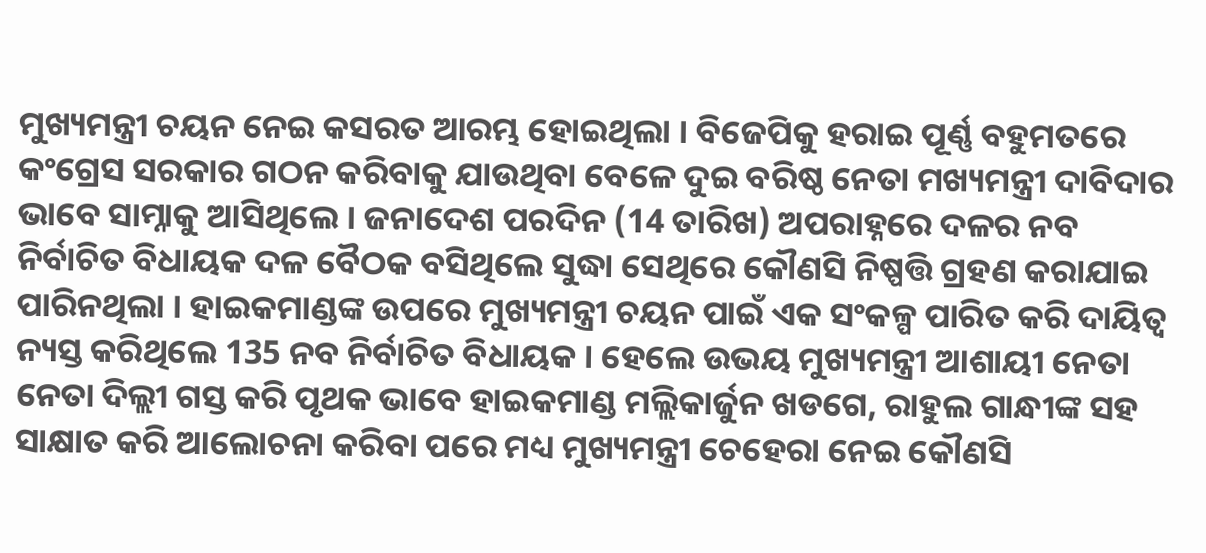ମୁଖ୍ୟମନ୍ତ୍ରୀ ଚୟନ ନେଇ କସରତ ଆରମ୍ଭ ହୋଇଥିଲା । ବିଜେପିକୁ ହରାଇ ପୂର୍ଣ୍ଣ ବହୁମତରେ କଂଗ୍ରେସ ସରକାର ଗଠନ କରିବାକୁ ଯାଉଥିବା ବେଳେ ଦୁଇ ବରିଷ୍ଠ ନେତା ମଖ୍ୟମନ୍ତ୍ରୀ ଦାବିଦାର ଭାବେ ସାମ୍ନାକୁ ଆସିଥିଲେ । ଜନାଦେଶ ପରଦିନ (14 ତାରିଖ) ଅପରାହ୍ନରେ ଦଳର ନବ ନିର୍ବାଚିତ ବିଧାୟକ ଦଳ ବୈଠକ ବସିଥିଲେ ସୁଦ୍ଧା ସେଥିରେ କୌଣସି ନିଷ୍ପତ୍ତି ଗ୍ରହଣ କରାଯାଇ ପାରିନଥିଲା । ହାଇକମାଣ୍ଡଙ୍କ ଉପରେ ମୁଖ୍ୟମନ୍ତ୍ରୀ ଚୟନ ପାଇଁ ଏକ ସଂକଳ୍ପ ପାରିତ କରି ଦାୟିତ୍ବ ନ୍ୟସ୍ତ କରିଥିଲେ 135 ନବ ନିର୍ବାଚିତ ବିଧାୟକ । ହେଲେ ଉଭୟ ମୁଖ୍ୟମନ୍ତ୍ରୀ ଆଶାୟୀ ନେତା ନେତା ଦିଲ୍ଲୀ ଗସ୍ତ କରି ପୃଥକ ଭାବେ ହାଇକମାଣ୍ଡ ମଲ୍ଲିକାର୍ଜୁନ ଖଡଗେ, ରାହୁଲ ଗାନ୍ଧୀଙ୍କ ସହ ସାକ୍ଷାତ କରି ଆଲୋଚନା କରିବା ପରେ ମଧ୍ୟ ମୁଖ୍ୟମନ୍ତ୍ରୀ ଚେହେରା ନେଇ କୌଣସି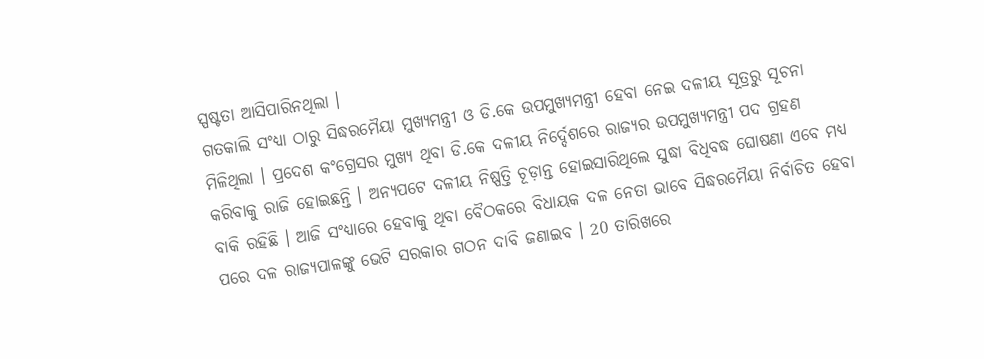ସ୍ପଷ୍ଟତା ଆସିପାରିନଥିଲା ।
ଗତକାଲି ସଂଧ୍ୟା ଠାରୁ ସିଦ୍ଧରମୈୟା ମୁଖ୍ୟମନ୍ତ୍ରୀ ଓ ଡି.କେ ଉପମୁଖ୍ୟମନ୍ତ୍ରୀ ହେବା ନେଇ ଦଳୀୟ ସୂତ୍ରରୁ ସୂଚନା ମିଳିଥିଲା । ପ୍ରଦେଶ କଂଗ୍ରେସର ମୁଖ୍ୟ ଥିବା ଡି.କେ ଦଳୀୟ ନିର୍ଦ୍ଦେଶରେ ରାଜ୍ୟର ଉପମୁଖ୍ୟମନ୍ତ୍ରୀ ପଦ ଗ୍ରହଣ କରିବାକୁ ରାଜି ହୋଇଛନ୍ତି । ଅନ୍ୟପଟେ ଦଳୀୟ ନିଷ୍ପତ୍ତି ଚୂଡ଼ାନ୍ତ ହୋଇସାରିଥିଲେ ସୁଦ୍ଧା ବିଧିବଦ୍ଧ ଘୋଷଣା ଏବେ ମଧ୍ୟ ବାକି ରହିଛି । ଆଜି ସଂଧ୍ୟାରେ ହେବାକୁ ଥିବା ବୈଠକରେ ବିଧାୟକ ଦଳ ନେତା ଭାବେ ସିଦ୍ଧରମୈୟା ନିର୍ବାଚିତ ହେବା ପରେ ଦଳ ରାଜ୍ୟପାଳଙ୍କୁ ଭେଟି ସରକାର ଗଠନ ଦାବି ଜଣାଇବ । 20 ତାରିଖରେ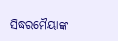ସିଦ୍ଧରମୈୟାଙ୍କ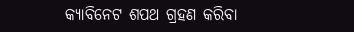କ୍ୟାବିନେଟ ଶପଥ ଗ୍ରହଣ କରିବା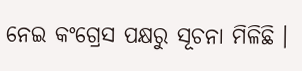ନେଇ କଂଗ୍ରେସ ପକ୍ଷରୁ ସୂଚନା ମିଳିଛି ।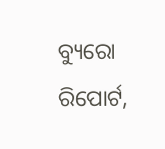ବ୍ୟୁରୋ ରିପୋର୍ଟ,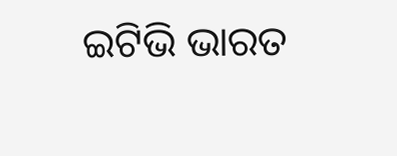ଇଟିଭି ଭାରତ